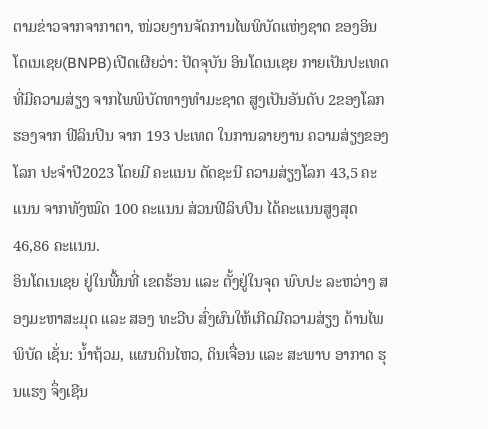ຕາມຂ່າວຈາກຈາກາຕາ, ໜ່ວຍງານຈັດການໄພພິບັດແຫ່ງຊາດ ຂອງອິນໂດເນເຊຍ(BNPB)ເປີດເຜີຍວ່າ: ປັດຈຸບັນ ອິນໂດເນເຊຍ ກາຍເປັນປະເທດ ທີ່ມີຄວາມສ່ຽງ ຈາກໄພພິບັດທາງທຳມະຊາດ ສູງເປັນອັນດັບ 2ຂອງໂລກ ຮອງຈາກ ຟີລິນປິນ ຈາກ 193 ປະເທດ ໃນການລາຍງານ ຄວາມສ່ຽງຂອງໂລກ ປະຈຳປີ2023 ໂດຍມີ ຄະແນນ ດັດຊະນີ ຄວາມສ່ຽງໂລກ 43,5 ຄະແນນ ຈາກທັງໝົດ 100 ຄະແນນ ສ່ວນຟີລິບປິນ ໄດ້ຄະແນນສູງສຸດ 46,86 ຄະແນນ.
ອິນໂດເນເຊຍ ຢູ່ໃນພື້ນທີ່ ເຂດຮ້ອນ ແລະ ຕັ້ງຢູ່ໃນຈຸດ ພົບປະ ລະຫວ່າງ ສອງມະຫາສະມຸດ ແລະ ສອງ ທະວີບ ສົ່ງຜົນໃຫ້ເກີດມີຄວາມສ່ຽງ ດ້ານໄພພິບັດ ເຊັ່ນ: ນ້ຳຖ້ວມ, ແຜນດິນໄຫວ, ດິນເຈື່ອນ ແລະ ສະພາບ ອາກາດ ຮຸນແຮງ ຈຶ່ງເຊີນ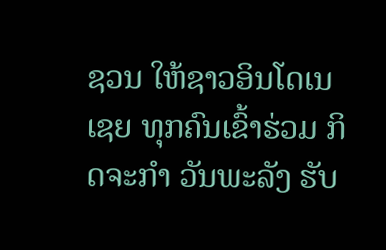ຊວນ ໃຫ້ຊາວອິນໂດເນເຊຍ ທຸກຄົນເຂົ້າຮ່ວມ ກິດຈະກຳ ວັນພະລັງ ຮັບ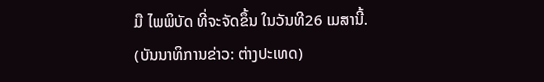ມື ໄພພິບັດ ທີ່ຈະຈັດຂຶ້ນ ໃນວັນທີ26 ເມສານີ້.
(ບັນນາທິການຂ່າວ: ຕ່າງປະເທດ)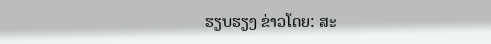ຮຽບຮຽງ ຂ່າວໂດຍ: ສະ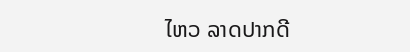ໄຫວ ລາດປາກດີ